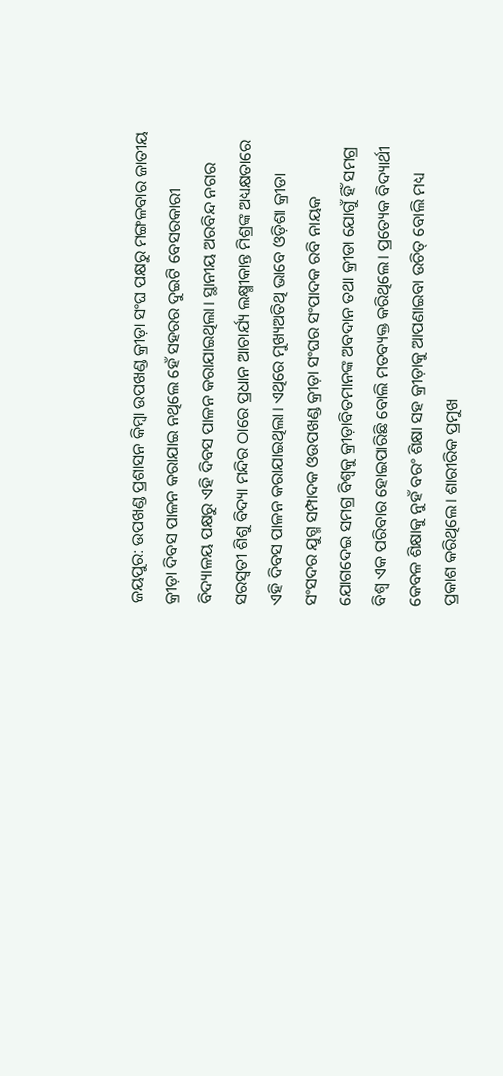ଜୟପୁର: ଉପଖଣ୍ଡ ପ୍ରଶାସନ କିମ୍ବା ଉପଖଣ୍ଡ କ୍ରୀଡ଼ା ସଂଘ ପକ୍ଷରୁ ମଙ୍ଗଳବାର ଜାତୀୟ କ୍ରୀଡ଼ା ଦିବସ ପାଳନ କରାଯାଇ ନଥିଲେ ହେଁ ସହରର ଦୁଇଟି ବେସରକାରୀ ବିଦ୍ୟାଳୟ ପକ୍ଷରୁ ଏହି ଦିବସ ପାଳନ କରାଯାଇଥିଲା। ସ୍ଥାନୀୟ ଅରବିନ୍ଦ ନଗର ସରସ୍ଵତୀ ଶିଶୁ ବିଦ୍ୟା ମନ୍ଦିର ଠାରେ ପ୍ରଧାନ ଆଚାର୍ଯ୍ୟ ଲକ୍ଷ୍ମୀକାନ୍ତ ମିଶ୍ରଙ୍କ ଅଧ୍ୟକ୍ଷତାରେ ଏହି ଦିବସ ପାଳନ କରାଯାଇଥିଲା। ଏଥିରେ ମୁଖ୍ୟଅତିଥି ଭାବେ ଓଡ଼ିଶା କ୍ରୀଡା ସଂସଦର ଯୁଗ୍ମ ସମ୍ପାଦକ ଓଉପଖଣ୍ଡ କ୍ରୀଡ଼ା ସଂଘର ସଂପାଦକ ରବି ନାୟକ ଯୋଗଦେଇ ସମଗ୍ର ବିଶ୍ୱକୁ କ୍ରୀଡ଼ାବିତମାନଙ୍କ ଅବଦାନ ତଥା କ୍ରୀଡା ଯୋଗୁଁ ହିଁ ସମଗ୍ର ବିଶ୍ୱ ଏକ ପରିବାର ହୋଇପାରିଛି ବୋଲି ମତବ୍ୟକ୍ତ କରିଥିଲେ। ପ୍ରତ୍ୟେକ ବିଦ୍ୟାର୍ଥୀ କେବଳ ଶିକ୍ଷାକୁ ନୁହଁ ବରଂ ଶିକ୍ଷା ସହ କ୍ରୀଡ଼ାକୁ ଆପଣାଇବା ଉଚିତ୍ ବୋଲି ମଧ୍ୟ ପ୍ରକାଶ କରିଥିଲେ। ଶାରୀରିକ ପ୍ରମୁଖ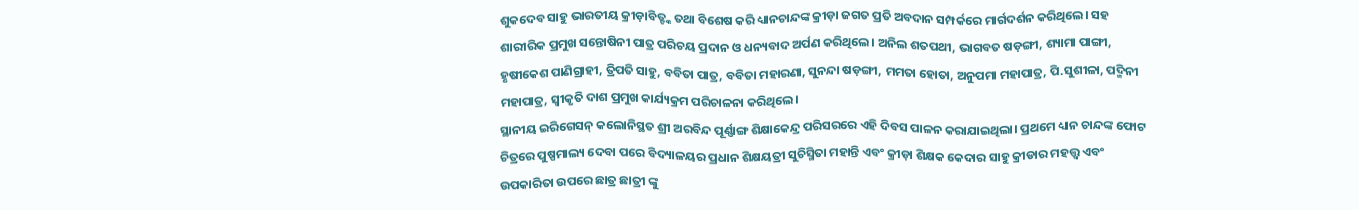ଶୁକଦେବ ସାହୁ ଭାରତୀୟ କ୍ରୀଡ଼ାବିତ୍ଙ୍କ ତଥା ବିଶେଷ କରି ଧ୍ୟାନଚାନ୍ଦଙ୍କ କ୍ରୀଡ଼ା ଜଗତ ପ୍ରତି ଅବଦାନ ସମ୍ପର୍କରେ ମାର୍ଗଦର୍ଶନ କରିଥିଲେ। ସହ ଶାରୀରିକ ପ୍ରମୁଖ ସନ୍ତୋଷିନୀ ପାତ୍ର ପରିଚୟ ପ୍ରଦାନ ଓ ଧନ୍ୟବାଦ ଅର୍ପଣ କରିଥିଲେ। ଅନିଲ ଶତପଥୀ, ଭାଗବତ ଷଡ଼ଙ୍ଗୀ, ଶ୍ୟାମା ପାଙ୍ଗୀ, ହୃଷୀକେଶ ପାଣିଗ୍ରାହୀ, ତ୍ରିପତି ସାହୁ, ବବିତା ପାତ୍ର, ବବିତା ମହାରଣା, ସୁନନ୍ଦା ଷଡ଼ଙ୍ଗୀ, ମମତା ହୋତା, ଅନୁପମା ମହାପାତ୍ର, ପି.ସୁଶୀଳା, ପଦ୍ମିନୀ ମହାପାତ୍ର, ସ୍ୱୀକୃତି ଦାଶ ପ୍ରମୁଖ କାର୍ଯ୍ୟକ୍ରମ ପରିଚାଳନା କରିଥିଲେ।
ସ୍ଥାନୀୟ ଇରିଗେସନ୍ କଲୋନିସ୍ଥତ ଶ୍ରୀ ଅରବିନ୍ଦ ପୂର୍ଣ୍ଣାଙ୍ଗ ଶିକ୍ଷାକେନ୍ଦ୍ର ପରିସରରେ ଏହି ଦିବସ ପାଳନ କରାଯାଇଥିଲା। ପ୍ରଥମେ ଧ୍ୟାନ ଚାନ୍ଦଙ୍କ ଫୋଟ ଚିତ୍ରରେ ପୁଷ୍ପମାଲ୍ୟ ଦେବା ପରେ ବିଦ୍ୟାଳୟର ପ୍ରଧାନ ଶିକ୍ଷୟତ୍ରୀ ସୁଚିସ୍ମିତା ମହାନ୍ତି ଏବଂ କ୍ରୀଡ଼ା ଶିକ୍ଷକ କେଦାର ସାହୁ କ୍ରୀଡାର ମହତ୍ତ୍ଵ ଏବଂ ଉପକାରିତା ଉପରେ ଛାତ୍ର ଛାତ୍ରୀ ଙ୍କୁ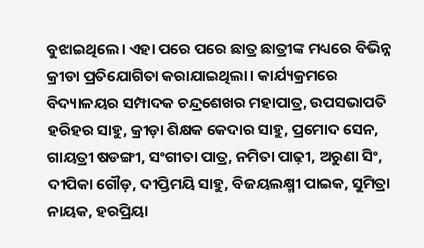ବୁଝାଇଥିଲେ। ଏହା ପରେ ପରେ ଛାତ୍ର ଛାତ୍ରୀଙ୍କ ମଧ୍ୟରେ ବିଭିନ୍ନ କ୍ରୀଡା ପ୍ରତିଯୋଗିତା କରାଯାଇଥିଲା। କାର୍ଯ୍ୟକ୍ରମରେ ବିଦ୍ୟାଳୟର ସମ୍ପାଦକ ଚନ୍ଦ୍ରଶେଖର ମହାପାତ୍ର, ଉପସଭାପତି ହରିହର ସାହୁ, କ୍ରୀଡ଼ା ଶିକ୍ଷକ କେଦାର ସାହୁ, ପ୍ରମୋଦ ସେନ, ଗାୟତ୍ରୀ ଷଡଙ୍ଗୀ, ସଂଗୀତା ପାତ୍ର, ନମିତା ପାଢ଼ୀ, ଅରୁଣା ସିଂ, ଦୀପିକା ଗୌଡ଼, ଦୀପ୍ତିମୟି ସାହୁ, ବିଜୟଲକ୍ଷ୍ମୀ ପାଇକ, ସୁମିତ୍ରା ନାୟକ, ହରପ୍ରିୟା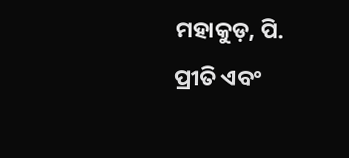ମହାକୁଡ଼, ପି. ପ୍ରୀତି ଏବଂ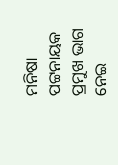ମନିଷା ପଟ୍ଟନାୟକ ପ୍ରମୁଖ ଭାଗ ନେଇ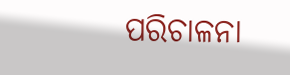ପରିଚାଳନା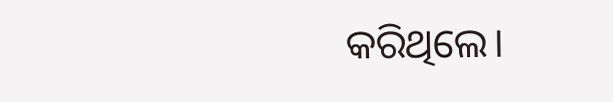କରିଥିଲେ।